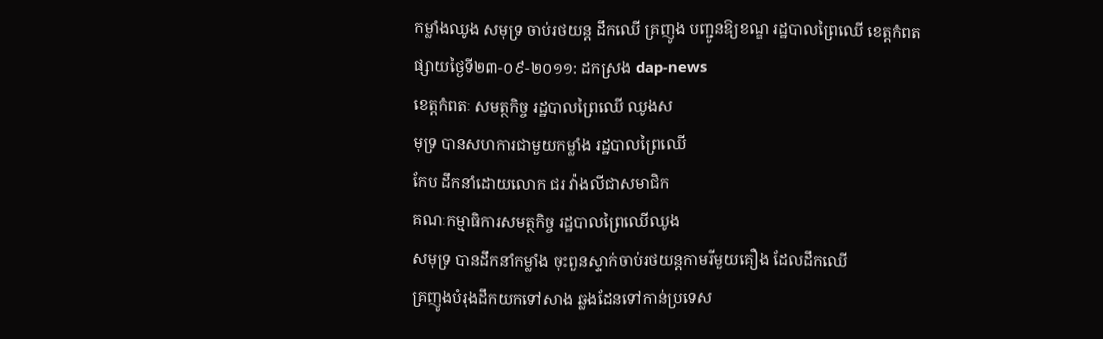កម្លាំងឈូង សមុទ្រ ចាប់រថយន្ដ ដឹកឈើ គ្រញូង បញ្ជូនឱ្យខណ្ឌ រដ្ឋបាលព្រៃឈើ ខេត្ដកំពត
ផ្សាយថ្ងៃទី២៣-០៩-២០១១: ដកស្រង dap-news
ខេត្ដកំពតៈ សមត្ថកិច្ច រដ្ឋបាលព្រៃឈើ ឈូងស
មុទ្រ បានសហការជាមួយកម្លាំង រដ្ឋបាលព្រៃឈើ
កែប ដឹកនាំដោយលោក ជរ វ៉ាងលីជាសមាជិក
គណៈកម្មាធិការសមត្ថកិច្ច រដ្ឋបាលព្រៃឈើឈូង
សមុទ្រ បានដឹកនាំកម្លាំង ចុះពួនស្ទាក់ចាប់រថយន្ដកាមរីមួយគឿង ដែលដឹកឈើ
គ្រញូងបំរុងដឹកយកទៅសាង ឆ្លងដែនទៅកាន់ប្រទេស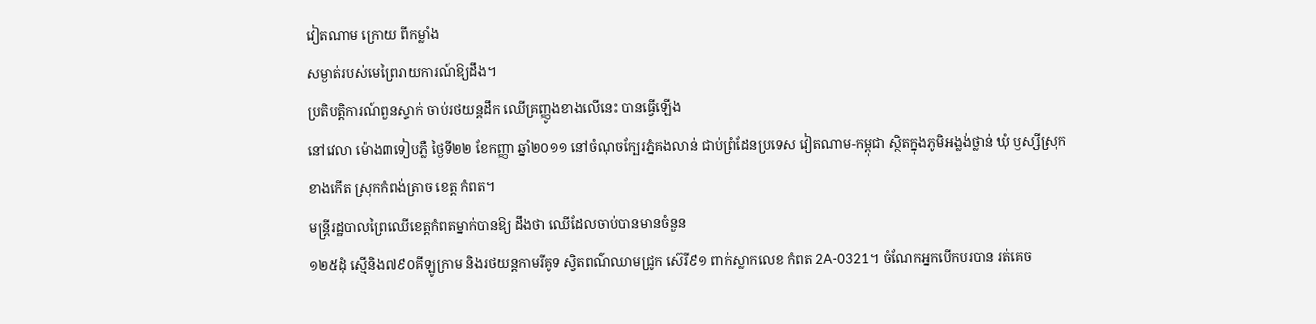វៀតណាម ក្រោយ ពីកម្លាំង
សម្ងាត់របស់មេព្រៃរាយការណ៍ឱ្យដឹង។
ប្រតិបត្ដិការណ៍ពួនស្ទាក់ ចាប់រថយន្ដដឹក ឈើគ្រញ្ញូងខាងលើនេះ បានធ្វើឡើង
នៅវេលា ម៉ោង៣ទៀបភ្លឺ ថ្ងៃទី២២ ខែកញ្ញា ឆ្នាំ២០១១ នៅចំណុចក្បែរភ្នំគងលាន់ ជាប់ព្រំដែនប្រទេស វៀតណាម-កម្ពុជា ស្ថិតក្នុងភូមិអង្លង់ថ្លាន់ ឃុំ ឫស្សីស្រុក
ខាងកើត ស្រុកកំពង់ត្រាច ខេត្ដ កំពត។
មន្ដ្រីរដ្ឋបាលព្រៃឈើខេត្ដកំពតម្នាក់បានឱ្យ ដឹងថា ឈើដែលចាប់បានមានចំនួន
១២៥ដុំ ស្មើនិង៧៩០គីឡូក្រាម និងរថយន្ដកាមរីគូទ ស្វិតពណ៌ឈាមជ្រូក ស៊េរី៩១ ពាក់ស្លាកលេខ កំពត 2A-0321។ ចំណែកអ្នកបើកបរបាន រត់គេច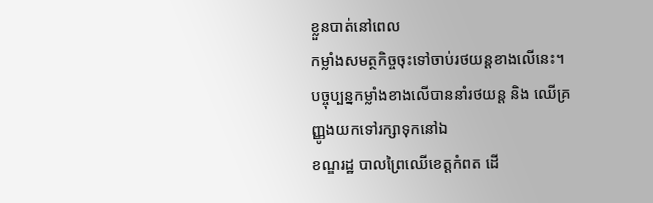ខ្លួនបាត់នៅពេល
កម្លាំងសមត្ថកិច្ចចុះទៅចាប់រថយន្ដខាងលើនេះ។
បច្ចុប្បន្នកម្លាំងខាងលើបាននាំរថយន្ដ និង ឈើគ្រញ្ញូងយកទៅរក្សាទុកនៅឯ
ខណ្ឌរដ្ឋ បាលព្រៃឈើខេត្ដកំពត ដើ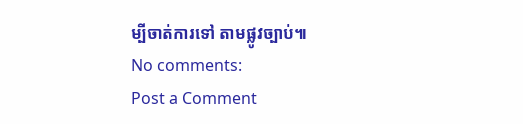ម្បីចាត់ការទៅ តាមផ្លូវច្បាប់៕
No comments:
Post a Comment